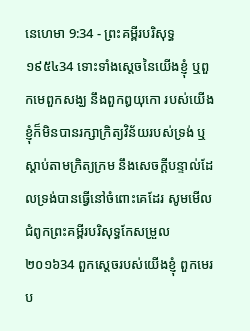នេហេមា 9:34 - ព្រះគម្ពីរបរិសុទ្ធ ១៩៥៤34 ទោះទាំងស្តេចនៃយើងខ្ញុំ ឬពួកមេពួកសង្ឃ នឹងពួកឰយុកោ របស់យើងខ្ញុំក៏មិនបានរក្សាក្រិត្យវិន័យរបស់ទ្រង់ ឬស្តាប់តាមក្រិត្យក្រម នឹងសេចក្ដីបន្ទាល់ដែលទ្រង់បានធ្វើនៅចំពោះគេដែរ សូមមើលជំពូកព្រះគម្ពីរបរិសុទ្ធកែសម្រួល ២០១៦34 ពួកស្តេចរបស់យើងខ្ញុំ ពួកមេរប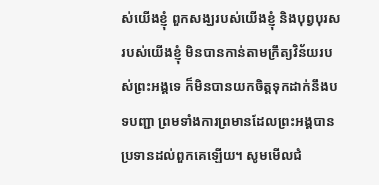ស់យើងខ្ញុំ ពួកសង្ឃរបស់យើងខ្ញុំ និងបុព្វបុរសរបស់យើងខ្ញុំ មិនបានកាន់តាមក្រឹត្យវិន័យរបស់ព្រះអង្គទេ ក៏មិនបានយកចិត្តទុកដាក់នឹងបទបញ្ជា ព្រមទាំងការព្រមានដែលព្រះអង្គបានប្រទានដល់ពួកគេឡើយ។ សូមមើលជំ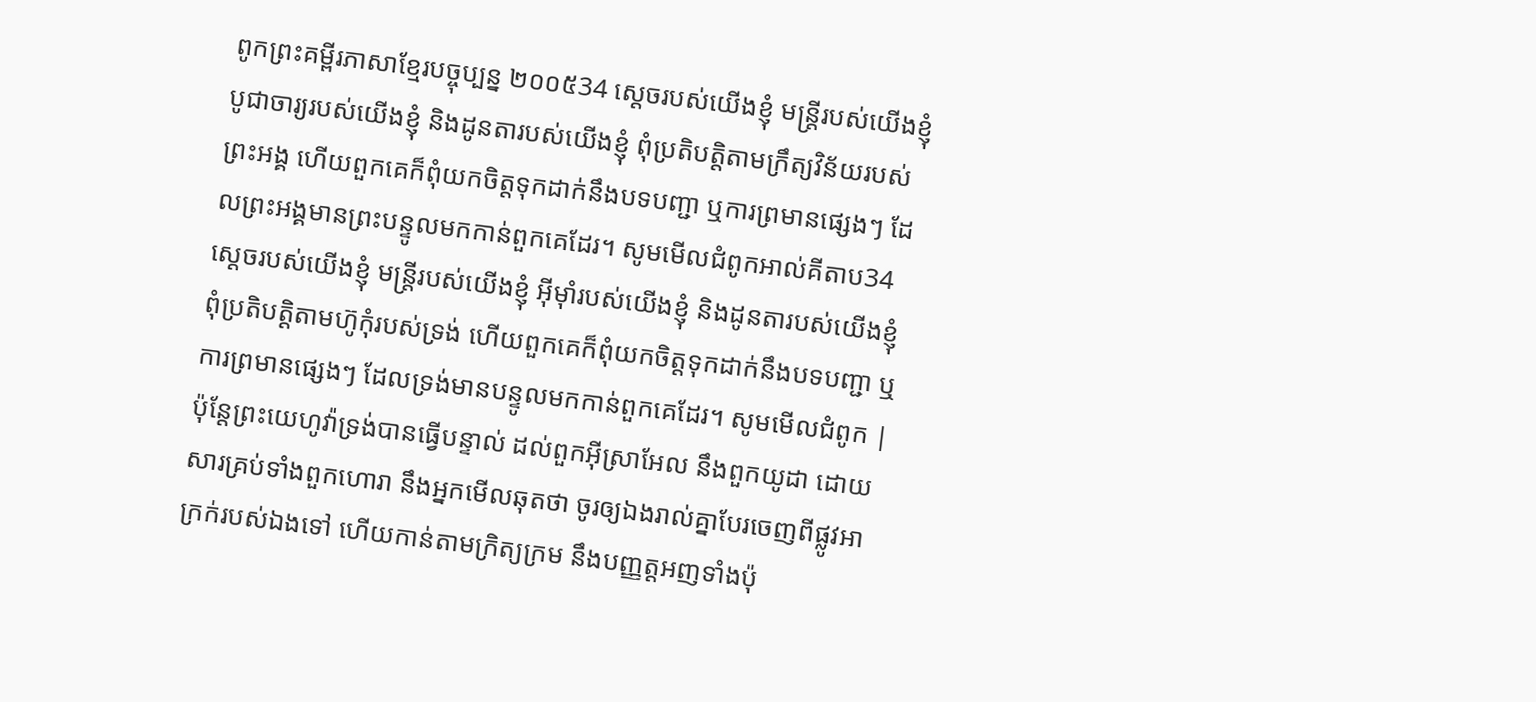ពូកព្រះគម្ពីរភាសាខ្មែរបច្ចុប្បន្ន ២០០៥34 ស្ដេចរបស់យើងខ្ញុំ មន្ត្រីរបស់យើងខ្ញុំ បូជាចារ្យរបស់យើងខ្ញុំ និងដូនតារបស់យើងខ្ញុំ ពុំប្រតិបត្តិតាមក្រឹត្យវិន័យរបស់ព្រះអង្គ ហើយពួកគេក៏ពុំយកចិត្តទុកដាក់នឹងបទបញ្ជា ឬការព្រមានផ្សេងៗ ដែលព្រះអង្គមានព្រះបន្ទូលមកកាន់ពួកគេដែរ។ សូមមើលជំពូកអាល់គីតាប34 ស្ដេចរបស់យើងខ្ញុំ មន្ត្រីរបស់យើងខ្ញុំ អ៊ីមុាំរបស់យើងខ្ញុំ និងដូនតារបស់យើងខ្ញុំ ពុំប្រតិបត្តិតាមហ៊ូកុំរបស់ទ្រង់ ហើយពួកគេក៏ពុំយកចិត្តទុកដាក់នឹងបទបញ្ជា ឬការព្រមានផ្សេងៗ ដែលទ្រង់មានបន្ទូលមកកាន់ពួកគេដែរ។ សូមមើលជំពូក |
ប៉ុន្តែព្រះយេហូវ៉ាទ្រង់បានធ្វើបន្ទាល់ ដល់ពួកអ៊ីស្រាអែល នឹងពួកយូដា ដោយសារគ្រប់ទាំងពួកហោរា នឹងអ្នកមើលឆុតថា ចូរឲ្យឯងរាល់គ្នាបែរចេញពីផ្លូវអាក្រក់របស់ឯងទៅ ហើយកាន់តាមក្រិត្យក្រម នឹងបញ្ញត្តអញទាំងប៉ុ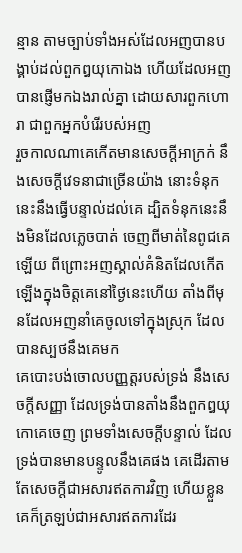ន្មាន តាមច្បាប់ទាំងអស់ដែលអញបានបង្គាប់ដល់ពួកឰយុកោឯង ហើយដែលអញបានផ្ញើមកឯងរាល់គ្នា ដោយសារពួកហោរា ជាពួកអ្នកបំរើរបស់អញ
រួចកាលណាគេកើតមានសេចក្ដីអាក្រក់ នឹងសេចក្ដីវេទនាជាច្រើនយ៉ាង នោះទំនុកនេះនឹងធ្វើបន្ទាល់ដល់គេ ដ្បិតទំនុកនេះនឹងមិនដែលភ្លេចបាត់ ចេញពីមាត់នៃពូជគេឡើយ ពីព្រោះអញស្គាល់គំនិតដែលកើតឡើងក្នុងចិត្តគេនៅថ្ងៃនេះហើយ តាំងពីមុនដែលអញនាំគេចូលទៅក្នុងស្រុក ដែលបានស្បថនឹងគេមក
គេបោះបង់ចោលបញ្ញត្តរបស់ទ្រង់ នឹងសេចក្ដីសញ្ញា ដែលទ្រង់បានតាំងនឹងពួកឰយុកោគេចេញ ព្រមទាំងសេចក្ដីបន្ទាល់ ដែលទ្រង់បានមានបន្ទូលនឹងគេផង គេដើរតាមតែសេចក្ដីជាអសារឥតការវិញ ហើយខ្លួនគេក៏ត្រឡប់ជាអសារឥតការដែរ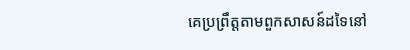គេប្រព្រឹត្តតាមពួកសាសន៍ដទៃនៅ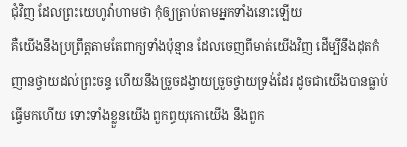ជុំវិញ ដែលព្រះយេហូវ៉ាហាមថា កុំឲ្យត្រាប់តាមអ្នកទាំងនោះឡើយ
គឺយើងនឹងប្រព្រឹត្តតាមតែពាក្យទាំងប៉ុន្មាន ដែលចេញពីមាត់យើងវិញ ដើម្បីនឹងដុតកំញានថ្វាយដល់ព្រះចន្ទ ហើយនឹងច្រួចដង្វាយច្រួចថ្វាយទ្រង់ដែរ ដូចជាយើងបានធ្លាប់ធ្វើមកហើយ ទោះទាំងខ្លួនយើង ពួកព្ធយុកោយើង នឹងពួក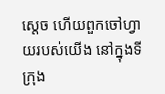ស្តេច ហើយពួកចៅហ្វាយរបស់យើង នៅក្នុងទីក្រុង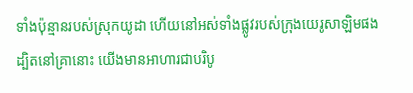ទាំងប៉ុន្មានរបស់ស្រុកយូដា ហើយនៅអស់ទាំងផ្លូវរបស់ក្រុងយេរូសាឡិមផង ដ្បិតនៅគ្រានោះ យើងមានអាហារជាបរិបូ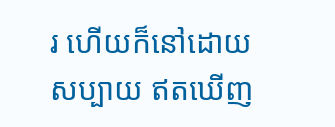រ ហើយក៏នៅដោយសប្បាយ ឥតឃើញ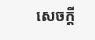សេចក្ដី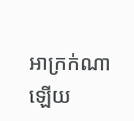អាក្រក់ណាឡើយ